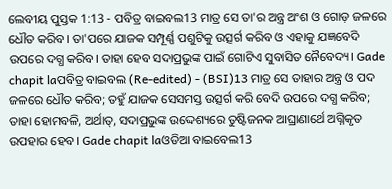ଲେବୀୟ ପୁସ୍ତକ 1:13 - ପବିତ୍ର ବାଇବଲ13 ମାତ୍ର ସେ ତା'ର ଅନ୍ତ୍ର ଅଂଶ ଓ ଗୋଡ଼ ଜଳରେ ଧୌତ କରିବ। ତା'ପରେ ଯାଜକ ସମ୍ପୂର୍ଣ୍ଣ ପଶୁଟିକୁ ଉତ୍ସର୍ଗ କରିବ ଓ ଏହାକୁ ଯଜ୍ଞବେଦି ଉପରେ ଦଗ୍ଧ କରିବ। ତାହା ହେବ ସଦାପ୍ରଭୁଙ୍କ ପାଇଁ ଗୋଟିଏ ସୁବାସିତ ନୈବେଦ୍ୟ। Gade chapit laପବିତ୍ର ବାଇବଲ (Re-edited) - (BSI)13 ମାତ୍ର ସେ ତାହାର ଅନ୍ତ୍ର ଓ ପଦ ଜଳରେ ଧୌତ କରିବ; ତହୁଁ ଯାଜକ ସେସମସ୍ତ ଉତ୍ସର୍ଗ କରି ବେଦି ଉପରେ ଦଗ୍ଧ କରିବ; ତାହା ହୋମବଳି, ଅର୍ଥାତ୍, ସଦାପ୍ରଭୁଙ୍କ ଉଦ୍ଦେଶ୍ୟରେ ତୁଷ୍ଟିଜନକ ଆଘ୍ରାଣାର୍ଥେ ଅଗ୍ନିକୃତ ଉପହାର ହେବ। Gade chapit laଓଡିଆ ବାଇବେଲ13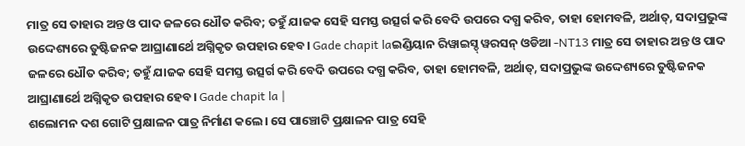ମାତ୍ର ସେ ତାହାର ଅନ୍ତ ଓ ପାଦ ଜଳରେ ଧୌତ କରିବ; ତହୁଁ ଯାଜକ ସେହି ସମସ୍ତ ଉତ୍ସର୍ଗ କରି ବେଦି ଉପରେ ଦଗ୍ଧ କରିବ, ତାହା ହୋମବଳି, ଅର୍ଥାତ୍, ସଦାପ୍ରଭୁଙ୍କ ଉଦ୍ଦେଶ୍ୟରେ ତୁଷ୍ଟିଜନକ ଆଘ୍ରାଣାର୍ଥେ ଅଗ୍ନିକୃତ ଉପହାର ହେବ। Gade chapit laଇଣ୍ଡିୟାନ ରିୱାଇସ୍ଡ୍ ୱରସନ୍ ଓଡିଆ -NT13 ମାତ୍ର ସେ ତାହାର ଅନ୍ତ ଓ ପାଦ ଜଳରେ ଧୌତ କରିବ; ତହୁଁ ଯାଜକ ସେହି ସମସ୍ତ ଉତ୍ସର୍ଗ କରି ବେଦି ଉପରେ ଦଗ୍ଧ କରିବ, ତାହା ହୋମବଳି, ଅର୍ଥାତ୍, ସଦାପ୍ରଭୁଙ୍କ ଉଦ୍ଦେଶ୍ୟରେ ତୁଷ୍ଟିଜନକ ଆଘ୍ରାଣାର୍ଥେ ଅଗ୍ନିକୃତ ଉପହାର ହେବ। Gade chapit la |
ଶଲୋମନ ଦଶ ଗୋଟି ପ୍ରକ୍ଷାଳନ ପାତ୍ର ନିର୍ମାଣ କଲେ। ସେ ପାଞ୍ଚୋଟି ପ୍ରକ୍ଷାଳନ ପାତ୍ର ସେହି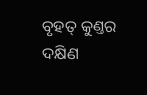ବୃହତ୍ କୁଣ୍ତର ଦକ୍ଷିଣ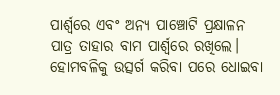ପାର୍ଶ୍ୱରେ ଏବଂ ଅନ୍ୟ ପାଞ୍ଚୋଟି ପ୍ରକ୍ଷାଳନ ପାତ୍ର ତାହାର ବାମ ପାର୍ଶ୍ୱରେ ରଖିଲେ। ହୋମବଳିକୁ ଉତ୍ସର୍ଗ କରିବା ପରେ ଧୋଇବା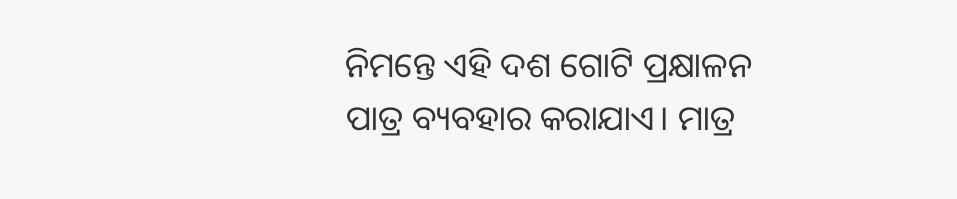ନିମନ୍ତେ ଏହି ଦଶ ଗୋଟି ପ୍ରକ୍ଷାଳନ ପାତ୍ର ବ୍ୟବହାର କରାଯାଏ। ମାତ୍ର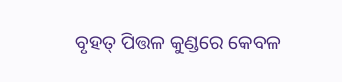ବୃହତ୍ ପିତ୍ତଳ କୁଣ୍ଡରେ କେବଳ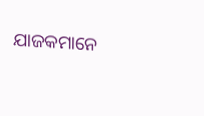ଯାଜକମାନେ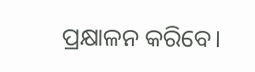ପ୍ରକ୍ଷାଳନ କରିବେ।